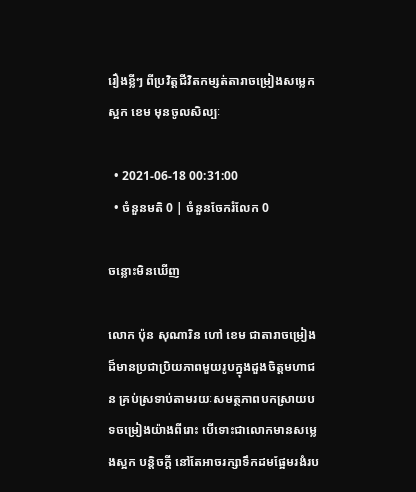រឿងខ្លីៗ ពីប្រវិត្តជីវិតកម្សត់តារាចម្រៀងសម្លេកស្អក ខេម មុនចូលសិល្បៈ

  • 2021-06-18 00:31:00
  • ចំនួនមតិ 0 | ចំនួនចែករំលែក 0

ចន្លោះមិនឃើញ

លោក ប៉ុន សុណារិន ហៅ ខេម ជាតារាចម្រៀងដ៏មានប្រជាប្រិយភាពមួយរូបក្នុងដួងចិត្តមហាជន គ្រប់ស្រទាប់តាមរយៈសមត្ថភាពបកស្រាយបទចម្រៀងយ៉ាងពីរោះ បើទោះជាលោកមានសម្លេងស្អក បន្តិចក្ដី នៅតែអាចរក្សាទឹកដមផ្អែមរងំរប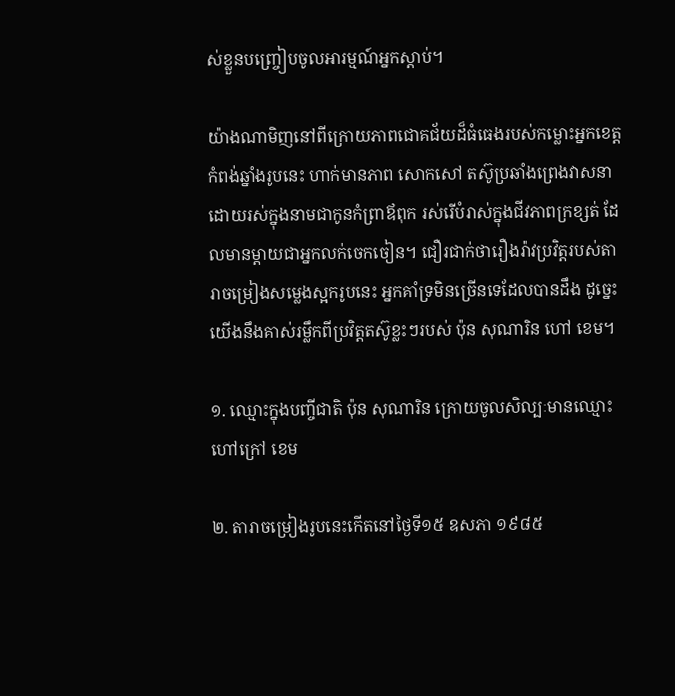ស់ខ្លួនបញ្ច្រៀបចូលអារម្មណ៍អ្នកស្ដាប់។

យ៉ាងណាមិញនៅពីក្រោយភាពជោគជ័យដ៏ធំធេងរបស់កម្លោះអ្នកខេត្តកំពង់ឆ្នាំងរូបនេះ ហាក់មានភាព សោកសៅ តស៊ូប្រឆាំងព្រេងវាសនា ដោយរស់ក្នុងនាមជាកូនកំព្រាឪពុក រស់រើបំរាស់ក្នុងជីវភាពក្រខ្សត់ ដែលមានម្ដាយជាអ្នកលក់ចេកចៀន។ ជឿរជាក់ថារឿងរ៉ាវប្រវិត្តរបស់តារាចម្រៀងសម្លេងស្អករូបនេះ អ្នកគាំទ្រមិនច្រើនទេដែលបានដឹង ដូច្នេះយើងនឹងគាស់រម្លឹកពីប្រវិត្តតស៊ូខ្លះៗរបស់ ប៉ុន សុណារិន ហៅ ខេម។

១. ឈ្មោះក្នុងបញ្ចីជាតិ ប៉ុន សុណារិន ក្រោយចូលសិល្បៈមានឈ្មោះហៅក្រៅ ខេម

២. តារាចម្រៀងរូបនេះកើតនៅថ្ងៃទី១៥ ឧសភា ១៩៨៥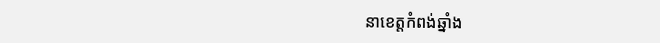នាខេត្តកំពង់ឆ្នាំង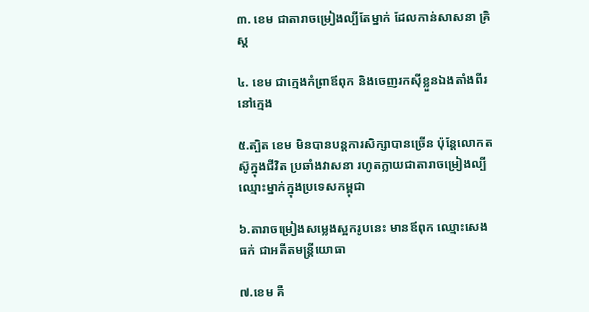៣. ខេម ជាតារាចម្រៀងល្បីតែម្នាក់ ដែលកាន់សាសនា គ្រិស្ដ

៤. ខេម ជាក្មេងកំព្រាឪពុក និងចេញរកស៊ីខ្លួនឯងតាំងពីរនៅក្មេង

៥.ត្បិត ខេម មិនបានបន្តការសិក្សាបានច្រើន ប៉ុន្តែលោកតស៊ូក្នុងជីវិត ប្រឆាំងវាសនា រហូតក្លាយជាតារាចម្រៀងល្បីឈ្មោះម្នាក់ក្នុងប្រទេសកម្ពុជា

៦.តារាចម្រៀងសម្លេងស្អករូបនេះ មានឪពុក ឈ្មោះសេង ធក់ ជាអតីតមន្រ្តីយោធា

៧.ខេម គឺ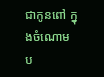ជាកូនពៅ ក្នុងចំណោមប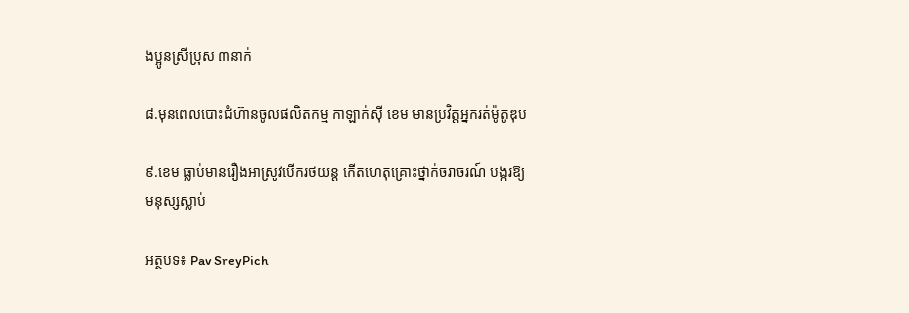ងប្អូនស្រីប្រុស ៣នាក់

៨.មុនពេលបោះជំហ៊ានចូលផលិតកម្ម កាឡាក់ស៊ី ខេម មានប្រវិត្តអ្នករត់ម៉ូតូឌុប

៩.ខេម ធ្លាប់មានរឿងអាស្រូវបើករថយន្ដ កើតហេតុគ្រោះថ្នាក់ចរាចរណ៍ បង្ករឱ្យមនុស្សស្លាប់

អត្ថបទ៖ Pav SreyPich